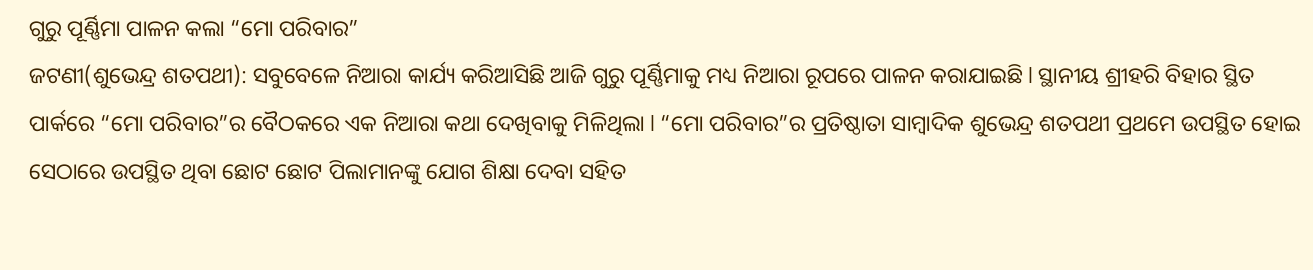ଗୁରୁ ପୂର୍ଣ୍ଣିମା ପାଳନ କଲା “ମୋ ପରିବାର”
ଜଟଣୀ(ଶୁଭେନ୍ଦ୍ର ଶତପଥୀ): ସବୁବେଳେ ନିଆରା କାର୍ଯ୍ୟ କରିଆସିଛି ଆଜି ଗୁରୁ ପୂର୍ଣ୍ଣିମାକୁ ମଧ୍ୟ ନିଆରା ରୂପରେ ପାଳନ କରାଯାଇଛି l ସ୍ଥାନୀୟ ଶ୍ରୀହରି ବିହାର ସ୍ଥିତ ପାର୍କରେ “ମୋ ପରିବାର”ର ବୈଠକରେ ଏକ ନିଆରା କଥା ଦେଖିବାକୁ ମିଳିଥିଲା l “ମୋ ପରିବାର”ର ପ୍ରତିଷ୍ଠାତା ସାମ୍ବାଦିକ ଶୁଭେନ୍ଦ୍ର ଶତପଥୀ ପ୍ରଥମେ ଉପସ୍ଥିତ ହୋଇ ସେଠାରେ ଉପସ୍ଥିତ ଥିବା ଛୋଟ ଛୋଟ ପିଲାମାନଙ୍କୁ ଯୋଗ ଶିକ୍ଷା ଦେବା ସହିତ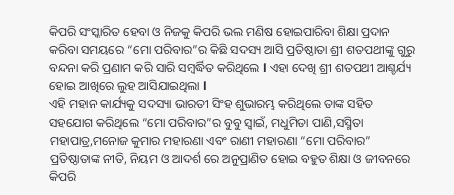କିପରି ସଂସ୍କାରିତ ହେବା ଓ ନିଜକୁ କିପରି ଭଲ ମଣିଷ ହୋଇପାରିବା ଶିକ୍ଷା ପ୍ରଦାନ କରିବା ସମୟରେ “ମୋ ପରିବାର”ର କିଛି ସଦସ୍ୟ ଆସି ପ୍ରତିଷ୍ଠାତା ଶ୍ରୀ ଶତପଥୀଙ୍କୁ ଗୁରୁ ବନ୍ଦନା କରି ପ୍ରଣାମ କରି ସାରି ସମ୍ବର୍ଦ୍ଧିତ କରିଥିଲେ l ଏହା ଦେଖି ଶ୍ରୀ ଶତପଥୀ ଆଶ୍ଚର୍ଯ୍ୟ ହୋଇ ଆଖିରେ ଲୁହ ଆସିଯାଇଥିଲା l
ଏହି ମହାନ କାର୍ଯ୍ୟକୁ ସଦସ୍ୟା ଭାରତୀ ସିଂହ ଶୁଭାରମ୍ଭ କରିଥିଲେ ତାଙ୍କ ସହିତ ସହଯୋଗ କରିଥିଲେ “ମୋ ପରିବାର”ର ବୁବୁ ସ୍ୱାଇଁ, ମଧୁମିତା ପାଣି,ସସ୍ମିତା ମହାପାତ୍ର,ମନୋଜ କୁମାର ମହାରଣା ଏବଂ ରାଣୀ ମହାରଣା “ମୋ ପରିବାର” ପ୍ରତିଷ୍ଠାତାଙ୍କ ନୀତି, ନିୟମ ଓ ଆଦର୍ଶ ରେ ଅନୁପ୍ରାଣିତ ହୋଇ ବହୁତ ଶିକ୍ଷା ଓ ଜୀବନରେ କିପରି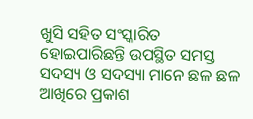ଖୁସି ସହିତ ସଂସ୍କାରିତ ହୋଇପାରିଛନ୍ତି ଉପସ୍ଥିତ ସମସ୍ତ ସଦସ୍ୟ ଓ ସଦସ୍ୟା ମାନେ ଛଳ ଛଳ ଆଖିରେ ପ୍ରକାଶ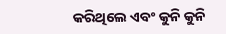କରିଥିଲେ ଏବଂ କୁନି କୁନି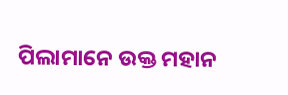ପିଲାମାନେ ଉକ୍ତ ମହାନ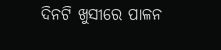ଦିନଟି ଖୁସୀରେ ପାଳନ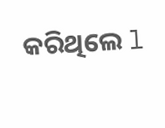କରିଥିଲେ l